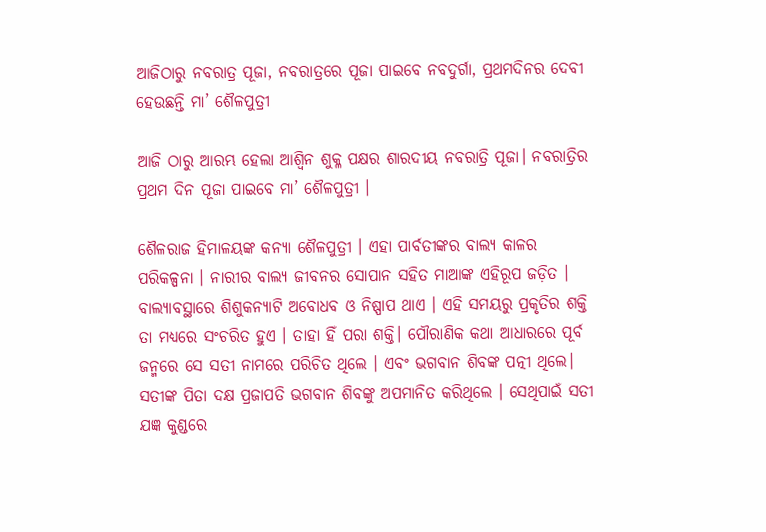ଆଜିଠାରୁ ନବରାତ୍ର ପୂଜା, ନବରାତ୍ରରେ ପୂଜା ପାଇବେ ନବଦୁର୍ଗା, ପ୍ରଥମଦିନର ଦେବୀ ହେଉଛନ୍ତି ମା’ ଶୈଳପୁତ୍ରୀ

ଆଜି ଠାରୁ ଆରମ୍ଭ ହେଲା ଆଶ୍ବିନ ଶୁକ୍ଳ ପକ୍ଷର ଶାରଦୀୟ ନବରାତ୍ରି ପୂଜା। ନବରାତ୍ରିର ପ୍ରଥମ ଦିନ ପୂଜା ପାଇବେ ମା’ ଶୈଳପୁତ୍ରୀ ।

ଶୈଳରାଜ ହିମାଳୟଙ୍କ କନ୍ୟା ଶୈଳପୁତ୍ରୀ । ଏହା ପାର୍ବତୀଙ୍କର ବାଲ୍ୟ କାଳର ପରିକଳ୍ପନା । ନାରୀର ବାଲ୍ୟ ଜୀବନର ସୋପାନ ସହିତ ମାଆଙ୍କ ଏହିରୂପ ଜଡ଼ିତ । ବାଲ୍ୟାବସ୍ଥାରେ ଶିଶୁକନ୍ୟାଟି ଅବୋଧବ ଓ ନିଷ୍ପାପ ଥାଏ । ଏହି ସମୟରୁ ପ୍ରକୃତିର ଶକ୍ତି ତା ମଧ୍ୟରେ ସଂଚରିତ ହୁଏ । ତାହା ହିଁ ପରା ଶକ୍ତି। ପୌରାଣିକ କଥା ଆଧାରରେ ପୂର୍ବ ଜନ୍ମରେ ସେ ସତୀ ନାମରେ ପରିଚିତ ଥିଲେ । ଏବଂ ଭଗବାନ ଶିବଙ୍କ ପତ୍ନୀ ଥିଲେ। ସତୀଙ୍କ ପିତା ଦକ୍ଷ ପ୍ରଜାପତି ଭଗବାନ ଶିବଙ୍କୁ ଅପମାନିତ କରିଥିଲେ । ସେଥିପାଇଁ ସତୀ ଯଜ୍ଞ କୁଣ୍ଡରେ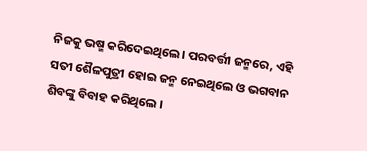ନିଜକୁ ଭଷ୍ମ କରିଦେଇଥିଲେ। ପରବର୍ତ୍ତୀ ଜନ୍ମରେ, ଏହି ସତୀ ଶୈଳପୁତ୍ରୀ ହୋଇ ଜନ୍ମ ନେଇଥିଲେ ଓ ଭଗବାନ ଶିବଙ୍କୁ ବିବାହ କରିଥିଲେ ।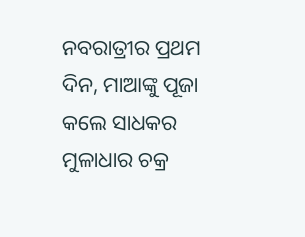ନବରାତ୍ରୀର ପ୍ରଥମ ଦିନ, ମାଆଙ୍କୁ ପୂଜା କଲେ ସାଧକର ମୁଳାଧାର ଚକ୍ର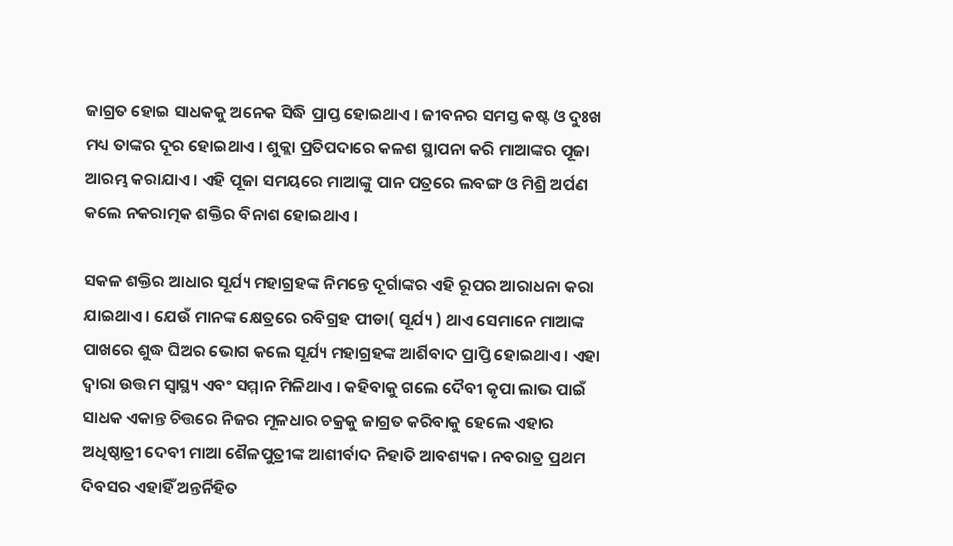ଜାଗ୍ରତ ହୋଇ ସାଧକକୁ ଅନେକ ସିଦ୍ଧି ପ୍ରାପ୍ତ ହୋଇଥାଏ । ଜୀବନର ସମସ୍ତ କଷ୍ଟ ଓ ଦୁଃଖ ମଧ୍ୟ ତାଙ୍କର ଦୂର ହୋଇଥାଏ । ଶୁକ୍ଲା ପ୍ରତିପଦାରେ କଳଶ ସ୍ଥାପନା କରି ମାଆଙ୍କର ପୂଜା ଆରମ୍ଭ କରାଯାଏ । ଏହି ପୂଜା ସମୟରେ ମାଆଙ୍କୁ ପାନ ପତ୍ରରେ ଲବଙ୍ଗ ଓ ମିଶ୍ରି ଅର୍ପଣ କଲେ ନକରାତ୍ମକ ଶକ୍ତିର ବିନାଶ ହୋଇଥାଏ ।

ସକଳ ଶକ୍ତିର ଆଧାର ସୂର୍ଯ୍ୟ ମହାଗ୍ରହଙ୍କ ନିମନ୍ତେ ଦୂର୍ଗାଙ୍କର ଏହି ରୂପର ଆରାଧନା କରା ଯାଇଥାଏ। ଯେଉଁ ମାନଙ୍କ କ୍ଷେତ୍ରରେ ରବିଗ୍ରହ ପୀଡା( ସୂର୍ଯ୍ୟ ) ଥାଏ ସେମାନେ ମାଆଙ୍କ ପାଖରେ ଶୁଦ୍ଧ ଘିଅର ଭୋଗ କଲେ ସୂର୍ଯ୍ୟ ମହାଗ୍ରହଙ୍କ ଆର୍ଶିବାଦ ପ୍ରାପ୍ତି ହୋଇଥାଏ । ଏହା ଦ୍ୱାରା ଉତ୍ତମ ସ୍ୱାସ୍ଥ୍ୟ ଏବଂ ସମ୍ମାନ ମିଳିଥାଏ । କହିବାକୁ ଗଲେ ଦୈବୀ କୃପା ଲାଭ ପାଇଁ ସାଧକ ଏକାନ୍ତ ଚିତ୍ତରେ ନିଜର ମୂଳଧାର ଚକ୍ରକୁ ଜାଗ୍ରତ କରିବାକୁ ହେଲେ ଏହାର ଅଧିଷ୍ଠାତ୍ରୀ ଦେବୀ ମାଆ ଶୈଳପୁତ୍ରୀଙ୍କ ଆଶୀର୍ବାଦ ନିହାତି ଆବଶ୍ୟକ। ନବରାତ୍ର ପ୍ରଥମ ଦିବସର ଏହାହିଁ ଅନ୍ତର୍ନିହିତ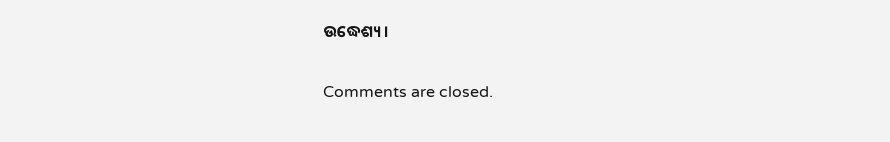ଉଦ୍ଧେଶ୍ୟ।

Comments are closed.